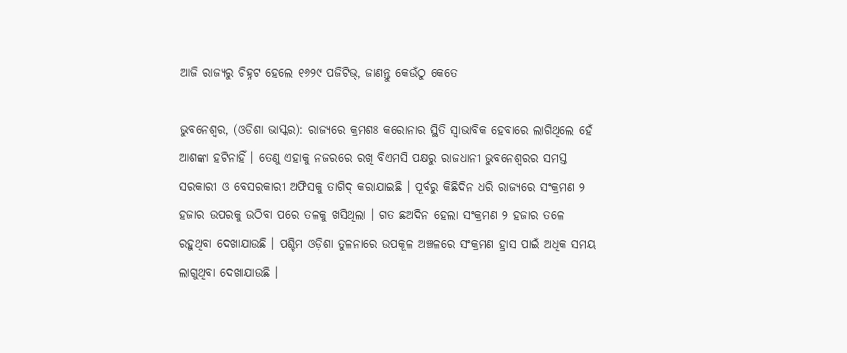ଆଜି ରାଜ୍ୟରୁ ଚିହ୍ନଟ ହେଲେ ୧୬୨୯ ପଜିଟିଭ୍, ଜାଣନ୍ତୁ କେଉଁଠୁ କେତେ

ଭୁବନେଶ୍ୱର, (ଓଡିଶା ଭାସ୍କର): ରାଜ୍ୟରେ କ୍ରମଶଃ କରୋନାର ସ୍ଥିତି ସ୍ୱାଭାବିକ ହେବାରେ ଲାଗିଥିଲେ ହେଁ ଆଶଙ୍କା ହଟିନାହିଁ । ତେଣୁ ଏହାକୁ ନଜରରେ ରଖି ବିଏମସି ପକ୍ଷରୁ ରାଜଧାନୀ ଭୁବନେଶ୍ୱରର ସମସ୍ତ ସରକାରୀ ଓ ବେସରକାରୀ ଅଫିସକୁ ତାଗିଦ୍ କରାଯାଇଛି । ପୂର୍ବରୁ କିଛିଦିନ ଧରି ରାଜ୍ୟରେ ସଂକ୍ରମଣ ୨ ହଜାର ଉପରକୁ ଉଠିବା ପରେ ତଳକୁ ଖସିଥିଲା । ଗତ ଛଅଦିନ ହେଲା ସଂକ୍ରମଣ ୨ ହଜାର ତଳେ ରହୁଥିବା ଦେଖାଯାଉଛି । ପଶ୍ଚିମ ଓଡ଼ିଶା ତୁଳନାରେ ଉପକୂଳ ଅଞ୍ଚଳରେ ସଂକ୍ରମଣ ହ୍ରାସ ପାଇଁ ଅଧିକ ସମୟ ଲାଗୁଥିବା ଦେଖାଯାଉଛି ।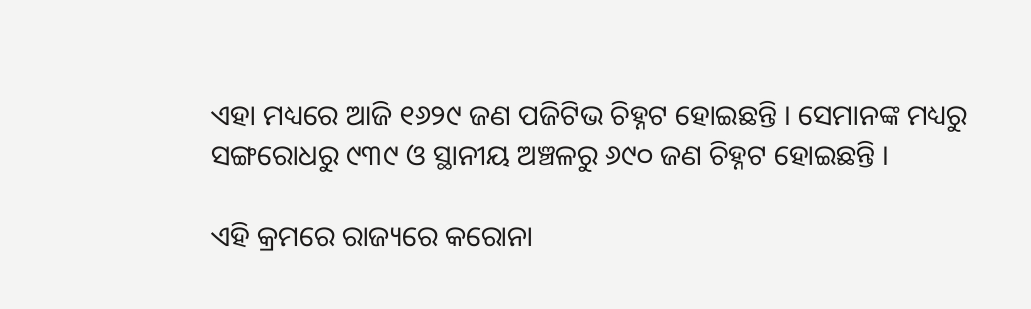ଏହା ମଧ୍ୟରେ ଆଜି ୧୬୨୯ ଜଣ ପଜିଟିଭ ଚିହ୍ନଟ ହୋଇଛନ୍ତି । ସେମାନଙ୍କ ମଧ୍ୟରୁ ସଙ୍ଗରୋଧରୁ ୯୩୯ ଓ ସ୍ଥାନୀୟ ଅଞ୍ଚଳରୁ ୬୯୦ ଜଣ ଚିହ୍ନଟ ହୋଇଛନ୍ତି ।

ଏହି କ୍ରମରେ ରାଜ୍ୟରେ କରୋନା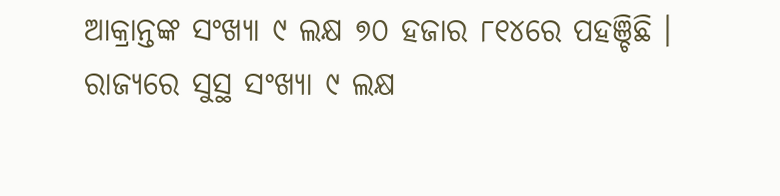ଆକ୍ରାନ୍ତଙ୍କ ସଂଖ୍ୟା ୯ ଲକ୍ଷ ୭୦ ହଜାର ୮୧୪ରେ ପହଞ୍ଚିଛି । ରାଜ୍ୟରେ ସୁସ୍ଥ ସଂଖ୍ୟା ୯ ଲକ୍ଷ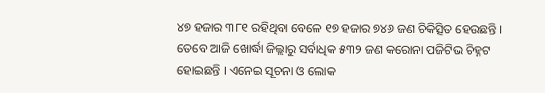୪୭ ହଜାର ୩୮୧ ରହିଥିବା ବେଳେ ୧୭ ହଜାର ୭୪୬ ଜଣ ଚିକିତ୍ସିତ ହେଉଛନ୍ତି । ତେବେ ଆଜି ଖୋର୍ଦ୍ଧା ଜିଲ୍ଲାରୁ ସର୍ବାଧିକ ୫୩୨ ଜଣ କରୋନା ପଜିଟିଭ ଚିହ୍ନଟ ହୋଇଛନ୍ତି । ଏନେଇ ସୂଚନା ଓ ଲୋକ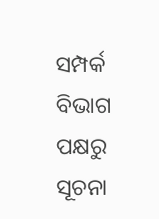ସମ୍ପର୍କ ବିଭାଗ ପକ୍ଷରୁ ସୂଚନା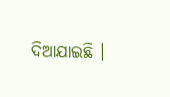ଦିଆଯାଇଛି ।